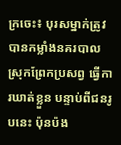ក្រចេះ៖ បុរសម្នាក់ត្រូវ បានកម្លាំងនគរបាល ស្រុកព្រែកប្រសព្វ ធ្វើការឃាត់ខ្លួន បន្ទាប់ពីជនរូបនេះ ប៉ុនប៉ង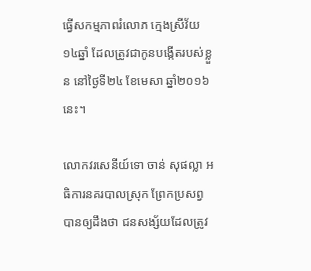ធ្វើសកម្មភាពរំលោភ ក្មេងស្រីវ័យ១៤ឆ្នាំ ដែលត្រូវជាកូនបង្កើតរបស់ខ្លួន នៅថ្ងៃទី២៤ ខែមេសា ឆ្នាំ២០១៦នេះ។

លោកវរសេនីយ៍ទោ ចាន់ សុផល្លា អធិការនគរបាលស្រុក ព្រែកប្រសព្វ បានឲ្យដឹងថា ជនសង្ស័យដែលត្រូវ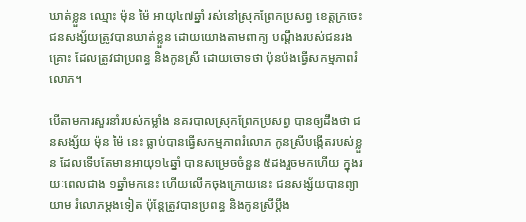ឃាត់ខ្លួន ឈ្មោះ ម៉ុន ម៉ៃ អាយុ៤៧ឆ្នាំ រស់នៅស្រុកព្រែកប្រសព្វ ខេត្តក្រចេះ ជនសង្ស័យត្រូវបានឃាត់ខ្លួន ដោយយោងតាមពាក្យ បណ្តឹងរបស់ជនរងគ្រោះ ដែលត្រូវជាប្រពន្ធ និងកូនស្រី ដោយចោទថា ប៉ុនប៉ងធ្វើសកម្មភាពរំលោភ។

បើតាមការសួរនាំរបស់កម្លាំង នគរបាលស្រុកព្រែកប្រសព្វ បានឲ្យដឹងថា ជនសង្ស័យ ម៉ុន ម៉ៃ នេះ ធ្លាប់បានធ្វើសកម្មភាពរំលោភ កូនស្រីបង្កើតរបស់ខ្លួន ដែលទើបតែមានអាយុ១៤ឆ្នាំ បានសម្រេចចំនួន ៥ដងរួចមកហើយ ក្នុងរយៈពេលជាង ១ឆ្នាំមកនេះ ហើយលើកចុងក្រោយនេះ ជនសង្ស័យបានព្យាយាម រំលោភម្តងទៀត ប៉ុន្តែត្រូវបានប្រពន្ធ និងកូនស្រីប្តឹង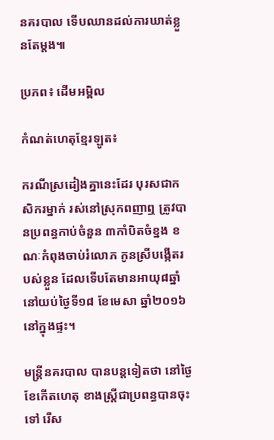នគរបាល ទើបឈានដល់ការឃាត់ខ្លួនតែម្តង៕

ប្រភព៖ ដើមអម្ពិល

កំណត់ហេតុខ្មែរឡូត៖

ករណីស្រដៀងគ្នានេះដែរ បុរសជាកសិករម្នាក់ រស់នៅស្រុកពញាឮ ត្រូវបានប្រពន្ធកាប់ចំនួន ៣កាំបិតចំខ្នង ខណៈកំពុងចាប់រំលោភ កូនស្រីបង្កើតរបស់ខ្លួន ដែលទើបតែមានអាយុ៨ឆ្នាំ នៅយប់ថ្ងៃទី១៨ ខែមេសា ឆ្នាំ២០១៦ នៅក្នុងផ្ទះ។

មន្រ្តីនគរបាល បានបន្តទៀតថា នៅថ្ងៃខែកើតហេតុ ខាងស្រ្តីជាប្រពន្ធបានចុះទៅ រើស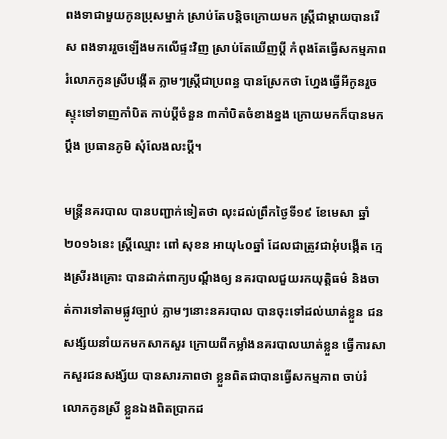ពងទាជាមួយកូនប្រុសម្នាក់ ស្រាប់តែបន្តិចក្រោយមក ស្ត្រីជាម្តាយបានរើស ពងទាររួចឡើងមកលើផ្ទះវិញ ស្រាប់តែឃើញប្តី កំពុងតែធ្វើសកម្មភាព រំលោភកូនស្រីបង្កើត ភ្លាមៗស្រ្តីជាប្រពន្ធ បានស្រែកថា ហ្នែងធ្វើអីកូនរួច ស្ទុះទៅទាញកាំបិត កាប់ប្តីចំនួន ៣កាំបិតចំខាងខ្នង ក្រោយមកក៏បានមកប្តឹង ប្រធានភូមិ សុំលែងលះប្តី។

មន្រ្តីនគរបាល បានបញ្ជាក់ទៀតថា លុះដល់ព្រឹកថ្ងៃទី១៩ ខែមេសា ឆ្នាំ២០១៦នេះ ស្ត្រីឈ្មោះ ពៅ សុខន អាយុ៤០ឆ្នាំ ដែលជាត្រូវជាអុំបង្កើត ក្មេងស្រីរងគ្រោះ បានដាក់ពាក្យបណ្ដឹងឲ្យ នគរបាលជួយរកយុត្តិធម៌ និងចាត់ការទៅតាមផ្លូវច្បាប់ ភ្លាមៗនោះនគរបាល បានចុះទៅដល់ឃាត់ខ្លួន ជនសង្ស័យនាំយកមកសាកសួរ ក្រោយពីកម្លាំងនគរបាលឃាត់ខ្លួន ធ្វើការសាកសួរជនសង្ស័យ បានសារភាពថា ខ្លួនពិតជាបានធ្វើសកម្មភាព ចាប់រំលោភកូនស្រី ខ្លួនឯងពិតប្រាកដ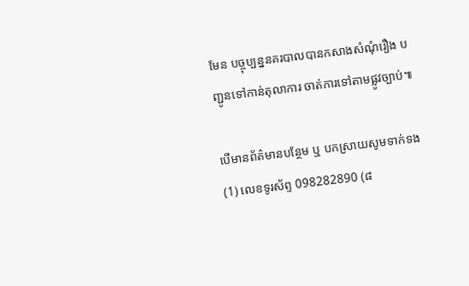មែន បច្ចុប្បន្ននគរបាលបានកសាងសំណុំរឿង បញ្ជូនទៅកាន់តុលាការ ចាត់ការទៅតាមផ្លូវច្បាប់៕

បើមានព័ត៌មានបន្ថែម ឬ បកស្រាយសូមទាក់ទង (1) លេខទូរស័ព្ទ 098282890 (៨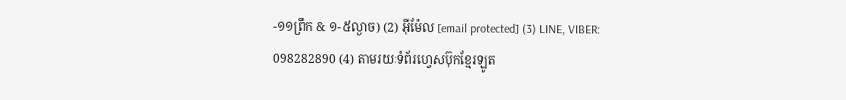-១១ព្រឹក & ១-៥ល្ងាច) (2) អ៊ីម៉ែល [email protected] (3) LINE, VIBER: 098282890 (4) តាមរយៈទំព័រហ្វេសប៊ុកខ្មែរឡូត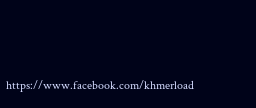https://www.facebook.com/khmerload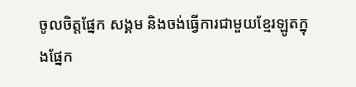ចូលចិត្តផ្នែក សង្គម និងចង់ធ្វើការជាមួយខ្មែរឡូតក្នុងផ្នែក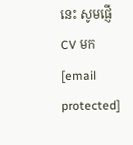នេះ សូមផ្ញើ CV មក [email protected]